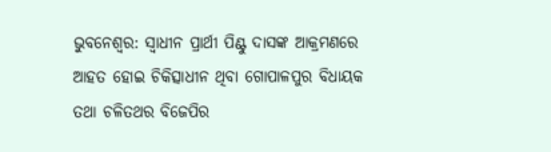ଭୁବନେଶ୍ବର: ସ୍ବାଧୀନ ପ୍ରାର୍ଥୀ ପିଣ୍ଟୁ ଦାସଙ୍କ ଆକ୍ରମଣରେ ଆହତ ହୋଇ ଚିକିତ୍ସାଧୀନ ଥିବା ଗୋପାଳପୁର ବିଧାୟକ ତଥା ଚଳିତଥର ବିଜେପିର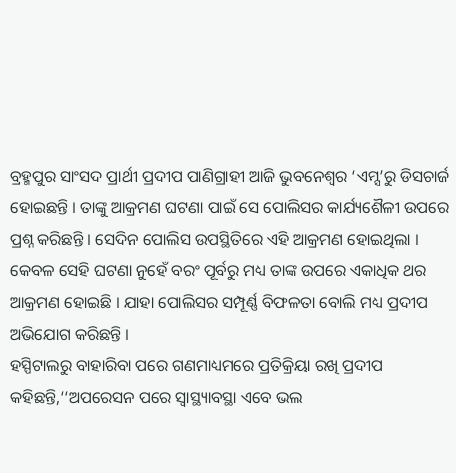ବ୍ରହ୍ମପୁର ସାଂସଦ ପ୍ରାର୍ଥୀ ପ୍ରଦୀପ ପାଣିଗ୍ରାହୀ ଆଜି ଭୁବନେଶ୍ବର ‘ଏମ୍ସ’ରୁ ଡିସଚାର୍ଜ ହୋଇଛନ୍ତି । ତାଙ୍କୁ ଆକ୍ରମଣ ଘଟଣା ପାଇଁ ସେ ପୋଲିସର କାର୍ଯ୍ୟଶୈଳୀ ଉପରେ ପ୍ରଶ୍ନ କରିଛନ୍ତି । ସେଦିନ ପୋଲିସ ଉପସ୍ଥିତିରେ ଏହି ଆକ୍ରମଣ ହୋଇଥିଲା । କେବଳ ସେହି ଘଟଣା ନୁହେଁ ବରଂ ପୂର୍ବରୁ ମଧ୍ୟ ତାଙ୍କ ଉପରେ ଏକାଧିକ ଥର ଆକ୍ରମଣ ହୋଇଛି । ଯାହା ପୋଲିସର ସମ୍ପୂର୍ଣ୍ଣ ବିଫଳତା ବୋଲି ମଧ୍ୟ ପ୍ରଦୀପ ଅଭିଯୋଗ କରିଛନ୍ତି ।
ହସ୍ପିଟାଲରୁ ବାହାରିବା ପରେ ଗଣମାଧ୍ୟମରେ ପ୍ରତିକ୍ରିୟା ରଖି ପ୍ରଦୀପ କହିଛନ୍ତି,‘‘ଅପରେସନ ପରେ ସ୍ବାସ୍ଥ୍ୟାବସ୍ଥା ଏବେ ଭଲ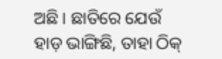ଅଛି । ଛାତିରେ ଯେଉଁ ହାଡ଼ ଭାଙ୍ଗିଛି, ତାହା ଠିକ୍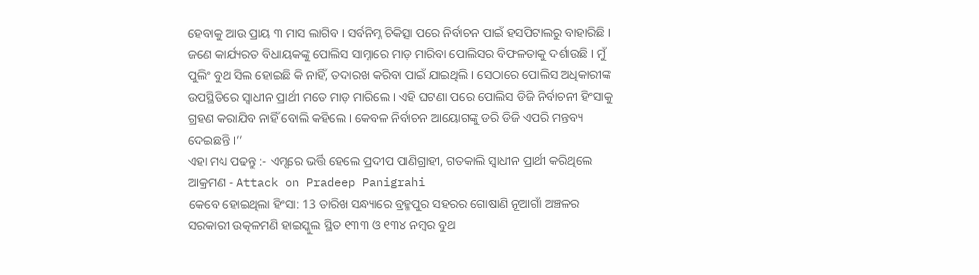ହେବାକୁ ଆଉ ପ୍ରାୟ ୩ ମାସ ଲାଗିବ । ସର୍ବନିମ୍ନ ଚିକିତ୍ସା ପରେ ନିର୍ବାଚନ ପାଇଁ ହସପିଟାଲରୁ ବାହାରିଛି । ଜଣେ କାର୍ଯ୍ୟରତ ବିଧାୟକଙ୍କୁ ପୋଲିସ ସାମ୍ନାରେ ମାଡ଼ ମାରିବା ପୋଲିସର ବିଫଳତାକୁ ଦର୍ଶାଉଛି । ମୁଁ ପୁଲିଂ ବୁଥ ସିଲ ହୋଇଛି କି ନାହିଁ, ତଦାରଖ କରିବା ପାଇଁ ଯାଇଥିଲି । ସେଠାରେ ପୋଲିସ ଅଧିକାରୀଙ୍କ ଉପସ୍ଥିତିରେ ସ୍ଵାଧୀନ ପ୍ରାର୍ଥୀ ମତେ ମାଡ଼ ମାରିଲେ । ଏହି ଘଟଣା ପରେ ପୋଲିସ ଡିଜି ନିର୍ବାଚନୀ ହିଂସାକୁ ଗ୍ରହଣ କରାଯିବ ନାହିଁ ବୋଲି କହିଲେ । କେବଳ ନିର୍ବାଚନ ଆୟୋଗଙ୍କୁ ଡରି ଡିଜି ଏପରି ମନ୍ତବ୍ୟ ଦେଇଛନ୍ତି ।’’
ଏହା ମଧ୍ୟ ପଢନ୍ତୁ :- ଏମ୍ସରେ ଭର୍ତ୍ତି ହେଲେ ପ୍ରଦୀପ ପାଣିଗ୍ରାହୀ, ଗତକାଲି ସ୍ବାଧୀନ ପ୍ରାର୍ଥୀ କରିଥିଲେ ଆକ୍ରମଣ - Attack on Pradeep Panigrahi
କେବେ ହୋଇଥିଲା ହିଂସା: 13 ତାରିଖ ସନ୍ଧ୍ୟାରେ ବ୍ରହ୍ମପୁର ସହରର ଗୋଷାଣି ନୂଆଗାଁ ଅଞ୍ଚଳର ସରକାରୀ ଉତ୍କଳମଣି ହାଇସ୍କୁଲ ସ୍ଥିତ ୧୩୩ ଓ ୧୩୪ ନମ୍ବର ବୁଥ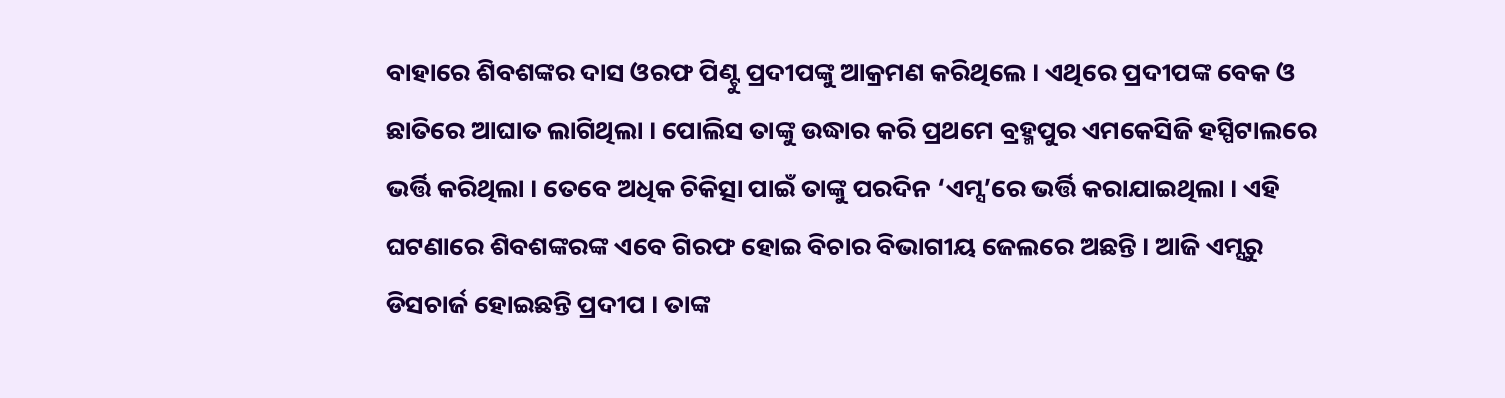ବାହାରେ ଶିବଶଙ୍କର ଦାସ ଓରଫ ପିଣ୍ଟୁ ପ୍ରଦୀପଙ୍କୁ ଆକ୍ରମଣ କରିଥିଲେ । ଏଥିରେ ପ୍ରଦୀପଙ୍କ ବେକ ଓ ଛାତିରେ ଆଘାତ ଲାଗିଥିଲା । ପୋଲିସ ତାଙ୍କୁ ଉଦ୍ଧାର କରି ପ୍ରଥମେ ବ୍ରହ୍ମପୁର ଏମକେସିଜି ହସ୍ପିଟାଲରେ ଭର୍ତ୍ତି କରିଥିଲା । ତେବେ ଅଧିକ ଚିକିତ୍ସା ପାଇଁ ତାଙ୍କୁ ପରଦିନ ‘ଏମ୍ସ’ରେ ଭର୍ତ୍ତି କରାଯାଇଥିଲା । ଏହି ଘଟଣାରେ ଶିବଶଙ୍କରଙ୍କ ଏବେ ଗିରଫ ହୋଇ ବିଚାର ବିଭାଗୀୟ ଜେଲରେ ଅଛନ୍ତି । ଆଜି ଏମ୍ସରୁ ଡିସଚାର୍ଜ ହୋଇଛନ୍ତି ପ୍ରଦୀପ । ତାଙ୍କ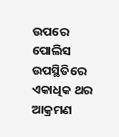ଉପରେ ପୋଲିସ ଉପସ୍ଥିତିରେ ଏକାଧିକ ଥର ଆକ୍ରମଣ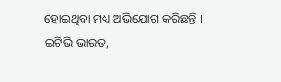ହୋଇଥିବା ମଧ୍ୟ ଅଭିଯୋଗ କରିଛନ୍ତି ।
ଇଟିଭି ଭାରତ,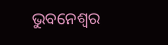ଭୁବନେଶ୍ବର